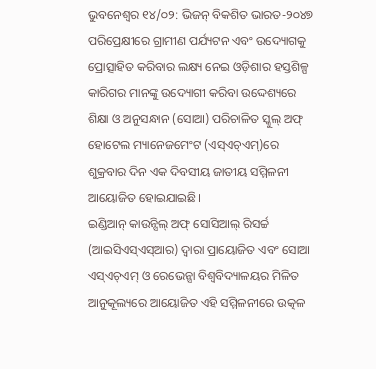ଭୁବନେଶ୍ୱର ୧୪/୦୨: ଭିଜନ୍ ବିକଶିତ ଭାରତ-୨୦୪୭ ପରିପ୍ରେକ୍ଷୀରେ ଗ୍ରାମୀଣ ପର୍ଯ୍ୟଟନ ଏବଂ ଉଦ୍ୟୋଗକୁ ପ୍ରୋତ୍ସାହିତ କରିବାର ଲକ୍ଷ୍ୟ ନେଇ ଓଡ଼ିଶାର ହସ୍ତଶିଳ୍ପ କାରିଗର ମାନଙ୍କୁ ଉଦ୍ୟୋଗୀ କରିବା ଉଦ୍ଦେଶ୍ୟରେ ଶିକ୍ଷା ଓ ଅନୁସନ୍ଧାନ (ସୋଆ) ପରିଚାଳିତ ସ୍କୁଲ୍ ଅଫ୍ ହୋଟେଲ ମ୍ୟାନେଜମେଂଟ (ଏସ୍ଏଚ୍ଏମ୍)ରେ ଶୁକ୍ରବାର ଦିନ ଏକ ଦିବସୀୟ ଜାତୀୟ ସମ୍ମିଳନୀ ଆୟୋଜିତ ହୋଇଯାଇଛି।
ଇଣ୍ଡିଆନ୍ କାଉନ୍ସିଲ୍ ଅଫ୍ ସୋସିଆଲ୍ ରିସର୍ଚ୍ଚ (ଆଇସିଏସ୍ଏସ୍ଆର) ଦ୍ୱାରା ପ୍ରାୟୋଜିତ ଏବଂ ସୋଆ ଏସ୍ଏଚ୍ଏମ୍ ଓ ରେଭେନ୍ସା ବିଶ୍ୱବିଦ୍ୟାଳୟର ମିଳିତ ଆନୁକୂଲ୍ୟରେ ଆୟୋଜିତ ଏହି ସମ୍ମିଳନୀରେ ଉତ୍କଳ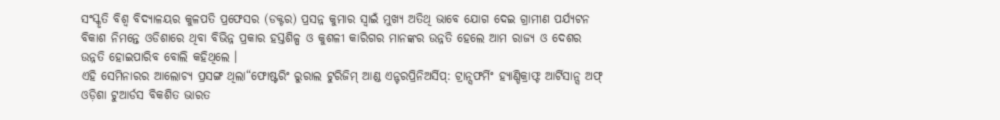ସଂସ୍କୃତି ବିଶ୍ୱ ବିଦ୍ୟାଳୟର କୁଳପତି ପ୍ରଫେସର (ଡକ୍ଟର) ପ୍ରସନ୍ନ କୁମାର ସ୍ୱାଇଁ ମୁଖ୍ୟ ଅତିଥି ଭାବେ ଯୋଗ ଦେଇ ଗ୍ରାମୀଣ ପର୍ଯ୍ୟଟନ ବିକାଶ ନିମନ୍ତେ ଓଡିଶାରେ ଥିବା ବିଭିନ୍ନ ପ୍ରକାର ହସ୍ତଶିଳ୍ପ ଓ କୁଶଳୀ କାରିଗର ମାନଙ୍କର ଉନ୍ନତି ହେଲେ ଆମ ରାଜ୍ୟ ଓ ଦେଶର ଉନ୍ନତି ହୋଇପାରିବ ବୋଲି କହିଥିଲେ ।
ଏହି ସେମିନାରର ଆଲୋଚ୍ୟ ପ୍ରସଙ୍ଗ ଥିଲା“ଫୋଷ୍ଟରିଂ ରୁରାଲ ଟୁରିଜିମ୍ ଆଣ୍ଡ ଏନ୍ଟରପ୍ରିନିଅର୍ସିପ୍: ଟ୍ରାନ୍ସଫର୍ମିଂ ହ୍ୟାଣ୍ଡିକ୍ରାଫ୍ଟ ଆର୍ଟିସାନ୍ସ ଅଫ୍ ଓଡ଼ିଶା ଟୁଆର୍ଡସ ବିକଶିତ ଭାରତ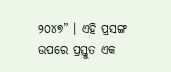୨୦୪୭” । ଏହି ପ୍ରସଙ୍ଗ ଉପରେ ପ୍ରସ୍ତୁତ ଏକ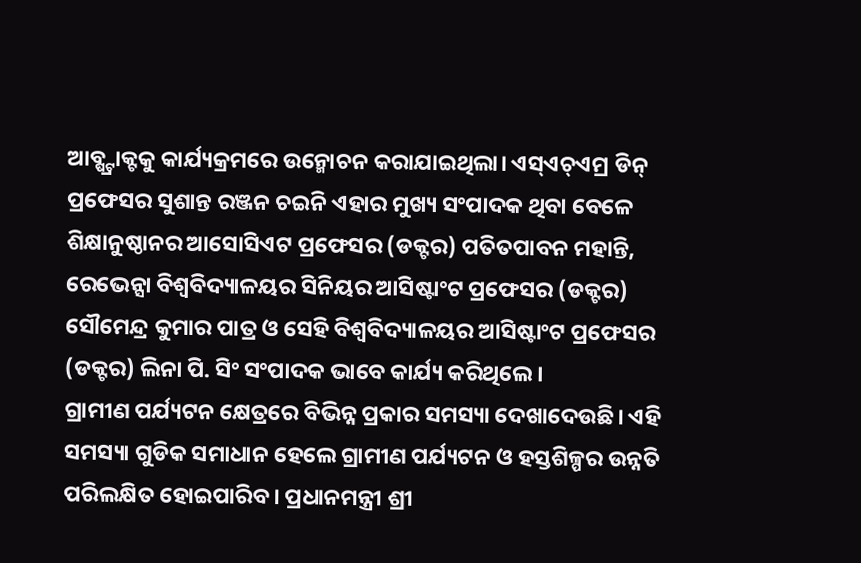ଆବ୍ଷ୍ଟ୍ରାକ୍ଟକୁ କାର୍ଯ୍ୟକ୍ରମରେ ଉନ୍ମୋଚନ କରାଯାଇଥିଲା। ଏସ୍ଏଚ୍ଏମ୍ର ଡିନ୍ ପ୍ରଫେସର ସୁଶାନ୍ତ ରଞ୍ଜନ ଚଇନି ଏହାର ମୁଖ୍ୟ ସଂପାଦକ ଥିବା ବେଳେ ଶିକ୍ଷାନୁଷ୍ଠାନର ଆସୋସିଏଟ ପ୍ରଫେସର (ଡକ୍ଟର) ପତିତପାବନ ମହାନ୍ତି, ରେଭେନ୍ସା ବିଶ୍ୱବିଦ୍ୟାଳୟର ସିନିୟର ଆସିଷ୍ଟାଂଟ ପ୍ରଫେସର (ଡକ୍ଟର) ସୌମେନ୍ଦ୍ର କୁମାର ପାତ୍ର ଓ ସେହି ବିଶ୍ୱବିଦ୍ୟାଳୟର ଆସିଷ୍ଟାଂଟ ପ୍ରଫେସର (ଡକ୍ଟର) ଲିନା ପି. ସିଂ ସଂପାଦକ ଭାବେ କାର୍ଯ୍ୟ କରିଥିଲେ ।
ଗ୍ରାମୀଣ ପର୍ଯ୍ୟଟନ କ୍ଷେତ୍ରରେ ବିଭିନ୍ନ ପ୍ରକାର ସମସ୍ୟା ଦେଖାଦେଉଛି। ଏହି ସମସ୍ୟା ଗୁଡିକ ସମାଧାନ ହେଲେ ଗ୍ରାମୀଣ ପର୍ଯ୍ୟଟନ ଓ ହସ୍ତଶିଳ୍ପର ଉନ୍ନତି ପରିଲକ୍ଷିତ ହୋଇପାରିବ। ପ୍ରଧାନମନ୍ତ୍ରୀ ଶ୍ରୀ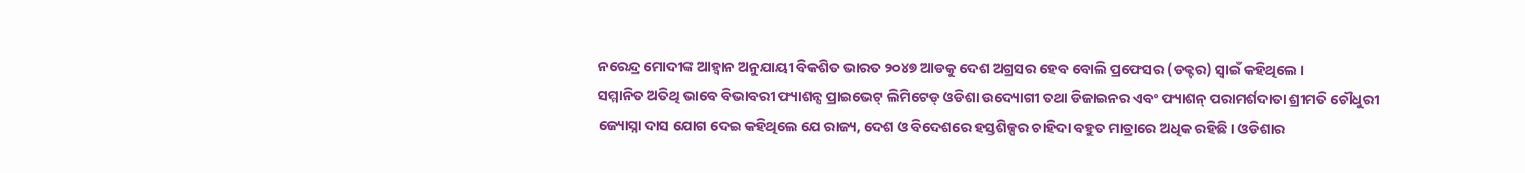ନରେନ୍ଦ୍ର ମୋଦୀଙ୍କ ଆହ୍ୱାନ ଅନୁଯାୟୀ ବିକଶିତ ଭାରତ ୨୦୪୭ ଆଡକୁ ଦେଶ ଅଗ୍ରସର ହେବ ବୋଲି ପ୍ରଫେସର (ଡକ୍ଟର) ସ୍ୱାଇଁ କହିଥିଲେ ।
ସମ୍ମାନିତ ଅତିଥି ଭାବେ ବିଭାବରୀ ଫ୍ୟାଶନ୍ସ ପ୍ରାଇଭେଟ୍ ଲିମିଟେଡ୍ ଓଡିଶା ଉଦ୍ୟୋଗୀ ତଥା ଡିଜାଇନର ଏବଂ ଫ୍ୟାଶନ୍ ପରାମର୍ଶଦାତା ଶ୍ରୀମତି ଚୌଧୁରୀ ଜ୍ୟୋସ୍ନା ଦାସ ଯୋଗ ଦେଇ କହିଥିଲେ ଯେ ରାଜ୍ୟ, ଦେଶ ଓ ବିଦେଶରେ ହସ୍ତଶିଳ୍ପର ଚାହିଦା ବହୁତ ମାତ୍ରାରେ ଅଧିକ ରହିଛି । ଓଡିଶାର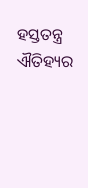ହସ୍ତତନ୍ତ୍ର ଐତିହ୍ୟର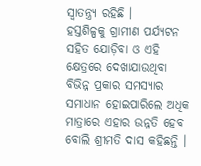ସ୍ୱାତନ୍ତ୍ର୍ୟ ରହିଛି ।
ହସ୍ତଶିଳ୍ପକୁ ଗ୍ରାମୀଣ ପର୍ଯ୍ୟଟନ ସହିତ ଯୋଡ଼ିବା ଓ ଏହି କ୍ଷେତ୍ରରେ ଦେଖାଯାଉଥିବା ବିଭିନ୍ନ ପ୍ରକାର ସମସ୍ୟାର ସମାଧାନ ହୋଇପାରିଲେ ଅଧିକ ମାତ୍ରାରେ ଏହାର ଉନ୍ନତି ହେବ ବୋଲି ଶ୍ରୀମତି ଦାସ କହିଛନ୍ତି ।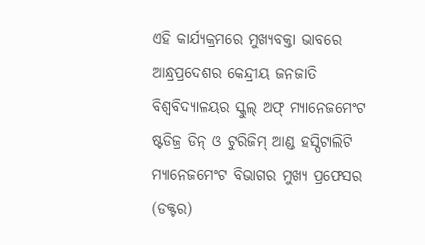ଏହି କାର୍ଯ୍ୟକ୍ରମରେ ମୁଖ୍ୟବକ୍ତା ଭାବରେ ଆନ୍ଧ୍ରପ୍ରଦେଶର କେନ୍ଦ୍ରୀୟ ଜନଜାତି ବିଶ୍ୱବିଦ୍ୟାଳୟର ସ୍କୁଲ୍ ଅଫ୍ ମ୍ୟାନେଜମେଂଟ ଷ୍ଟଡିଜ୍ର ଡିନ୍ ଓ ଟୁରିଜିମ୍ ଆଣ୍ଡ ହସ୍ପିଟାଲିଟି ମ୍ୟାନେଜମେଂଟ ବିଭାଗର ମୁଖ୍ୟ ପ୍ରଫେସର (ଡକ୍ଟର)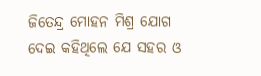ଜିତେନ୍ଦ୍ର ମୋହନ ମିଶ୍ର ଯୋଗ ଦେଇ କହିଥିଲେ ଯେ ସହର ଓ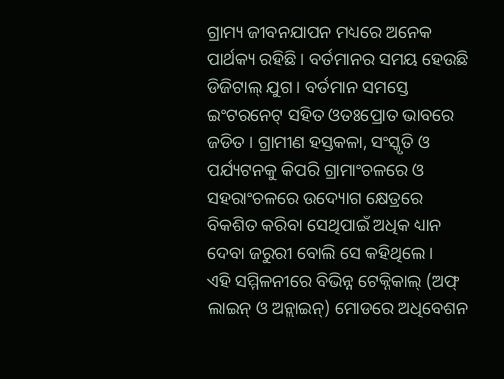ଗ୍ରାମ୍ୟ ଜୀବନଯାପନ ମଧ୍ୟରେ ଅନେକ ପାର୍ଥକ୍ୟ ରହିଛି । ବର୍ତମାନର ସମୟ ହେଉଛି ଡିଜିଟାଲ୍ ଯୁଗ । ବର୍ତମାନ ସମସ୍ତେ ଇଂଟରନେଟ୍ ସହିତ ଓତଃପ୍ରୋତ ଭାବରେ ଜଡିତ । ଗ୍ରାମୀଣ ହସ୍ତକଳା, ସଂସ୍କୃତି ଓ ପର୍ଯ୍ୟଟନକୁ କିପରି ଗ୍ରାମାଂଚଳରେ ଓ ସହରାଂଚଳରେ ଉଦ୍ୟୋଗ କ୍ଷେତ୍ରରେ ବିକଶିତ କରିବା ସେଥିପାଇଁ ଅଧିକ ଧ୍ୟାନ ଦେବା ଜରୁରୀ ବୋଲି ସେ କହିଥିଲେ ।
ଏହି ସମ୍ମିଳନୀରେ ବିଭିନ୍ନ ଟେକ୍ନିକାଲ୍ (ଅଫ୍ ଲାଇନ୍ ଓ ଅନ୍ଲାଇନ୍) ମୋଡରେ ଅଧିବେଶନ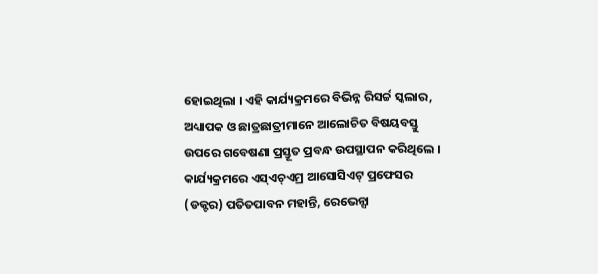ହୋଇଥିଲା । ଏହି କାର୍ଯ୍ୟକ୍ରମରେ ବିଭିନ୍ନ ରିସର୍ଚ୍ଚ ସ୍କଲାର, ଅଧ୍ୟାପକ ଓ ଛାତ୍ରଛାତ୍ରୀମାନେ ଆଲୋଚିତ ବିଷୟବସ୍ତୁ ଉପରେ ଗବେଷଣା ପ୍ରସ୍ତୂତ ପ୍ରବନ୍ଧ ଉପସ୍ଥାପନ କରିଥିଲେ ।
କାର୍ଯ୍ୟକ୍ରମରେ ଏସ୍ଏଚ୍ଏମ୍ର ଆସୋସିଏଟ୍ ପ୍ରଫେସର (ଡକ୍ଟର) ପତିତପାବନ ମହାନ୍ତି, ରେଭେନ୍ସା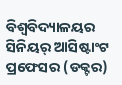ବିଶ୍ୱବିଦ୍ୟାଳୟର ସିନିୟର୍ ଆସିଷ୍ଟାଂଟ ପ୍ରଫେସର (ଡକ୍ଟର)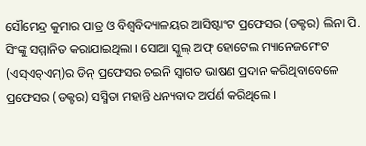ସୌମେନ୍ଦ୍ର କୁମାର ପାତ୍ର ଓ ବିଶ୍ୱବିଦ୍ୟାଳୟର ଆସିଷ୍ଟାଂଟ ପ୍ରଫେସର (ଡକ୍ଟର) ଲିନା ପି. ସିଂଙ୍କୁ ସମ୍ମାନିତ କରାଯାଇଥିଲା । ସୋଆ ସ୍କୁଲ୍ ଅଫ୍ ହୋଟେଲ ମ୍ୟାନେଜମେଂଟ (ଏସ୍ଏଚ୍ଏମ୍)ର ଡିନ୍ ପ୍ରଫେସର ଚଇନି ସ୍ୱାଗତ ଭାଷଣ ପ୍ରଦାନ କରିଥିବାବେଳେ ପ୍ରଫେସର (ଡକ୍ଟର) ସସ୍ମିତା ମହାନ୍ତି ଧନ୍ୟବାଦ ଅର୍ପର୍ଣ କରିଥିଲେ ।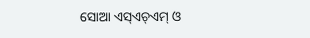ସୋଆ ଏସ୍ଏଚ୍ଏମ୍ ଓ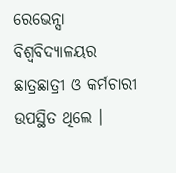ରେଭେନ୍ସା ବିଶ୍ୱବିଦ୍ୟାଳୟର ଛାତ୍ରଛାତ୍ରୀ ଓ କର୍ମଚାରୀ ଉପସ୍ଥିତ ଥିଲେ ।